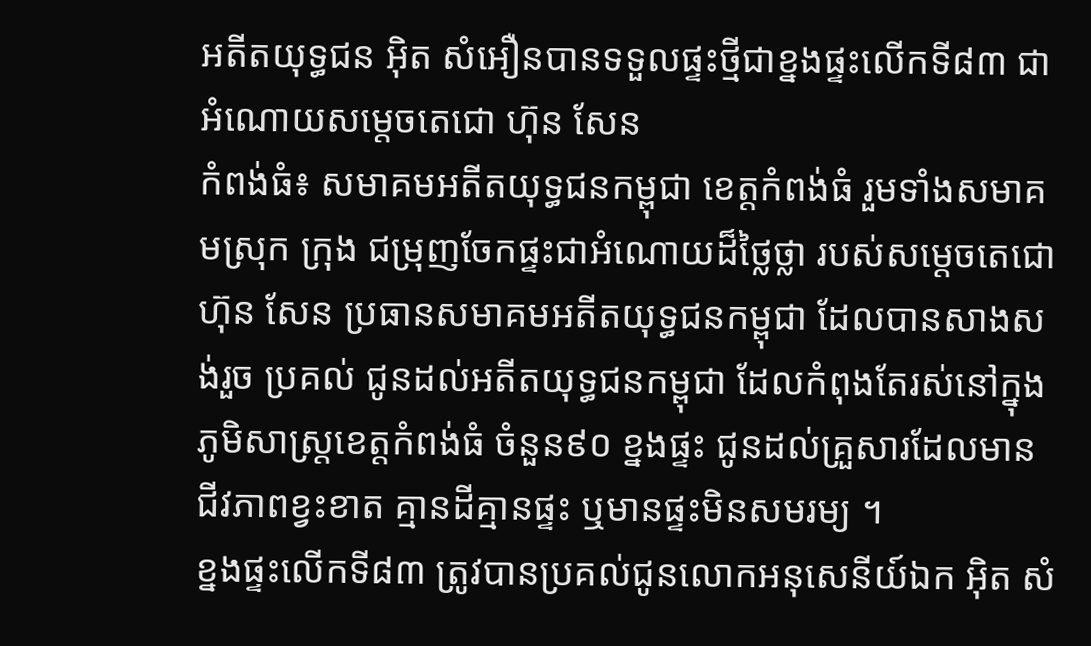អតីតយុទ្ធជន អ៊ិត សំអឿនបានទទួលផ្ទះថ្មីជាខ្នងផ្ទះលើកទី៨៣ ជាអំណោយសម្តេចតេជោ ហ៊ុន សែន
កំពង់ធំ៖ សមាគមអតីតយុទ្ធជនកម្ពុជា ខេត្តកំពង់ធំ រួមទាំងសមាគមស្រុក ក្រុង ជម្រុញចែកផ្ទះជាអំណោយដ៏ថ្លៃថ្លា របស់សម្តេចតេជោ ហ៊ុន សែន ប្រធានសមាគមអតីតយុទ្ធជនកម្ពុជា ដែលបានសាងសង់រួច ប្រគល់ ជូនដល់អតីតយុទ្ធជនកម្ពុជា ដែលកំពុងតែរស់នៅក្នុងភូមិសាស្រ្តខេត្តកំពង់ធំ ចំនួន៩០ ខ្នងផ្ទះ ជូនដល់គ្រួសារដែលមានជីវភាពខ្វះខាត គ្មានដីគ្មានផ្ទះ ឬមានផ្ទះមិនសមរម្យ ។
ខ្នងផ្ទះលើកទី៨៣ ត្រូវបានប្រគល់ជូនលោកអនុសេនីយ៍ឯក អ៊ិត សំ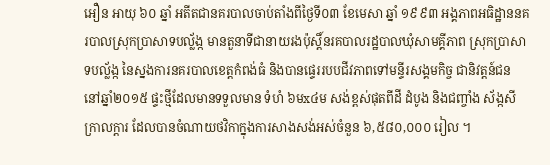អឿន អាយុ ៦០ ឆ្នាំ អតីតជានគរបាលចាប់តាំងពីថ្ងៃទី០៣ ខែមេសា ឆ្នាំ ១៩៩៣ អង្គភាពអធិដ្ឋាននគរបាលស្រុកប្រាសាទបល្ល័ង្ក មានតួនាទីជានាយរងប៉ុស្តិ៍នរគបាលរដ្ឋបាលឃុំសាមគ្គីភាព ស្រុកប្រាសាទបល្ល័ង្ក នៃស្នងការនគរបាលខេត្តកំពង់ធំ និងបានផ្ទេររបបជីវភាពទៅមន្ទីរសង្គមកិច្ច ជានិវត្តន៍ជន នៅឆ្នាំ២០១៥ ផ្ទះថ្មីដែលមានទទួលមាន ទំហំ ៦មx៤ម សង់ខ្ពស់ផុតពីដី ដំបូង និងជញ្ចាំង ស័ង្កសី ក្រាលក្តារ ដែលបានចំណាយថវិកាក្នុងការសាងសង់អស់ចំនួន ៦,៥៨០,០០០ រៀល ។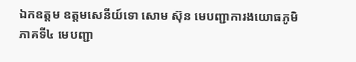ឯកឧត្តម ឧត្តមសេនីយ៍ទោ សោម ស៊ុន មេបញ្ជាការងយោធភូមិភាគទី៤ មេបញ្ជា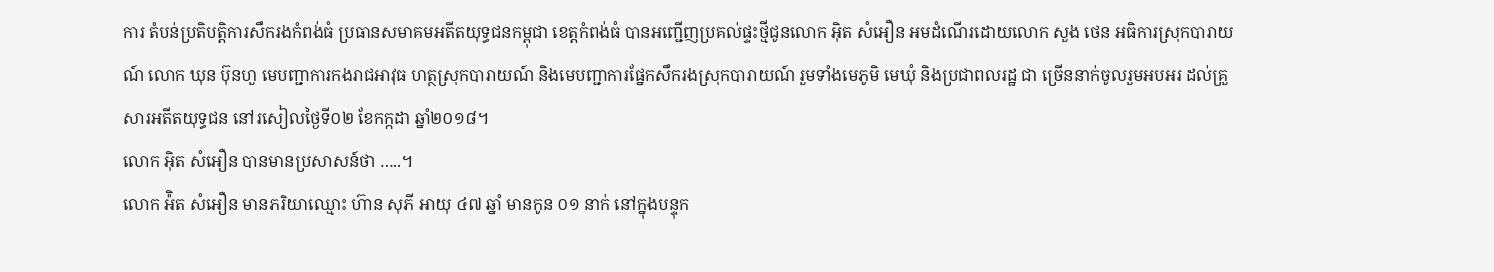ការ តំបន់ប្រតិបត្តិការសឹករងកំពង់ធំ ប្រធានសមាគមអតីតយុទ្ធជនកម្ពុជា ខេត្តកំពង់ធំ បានអញ្ជើញប្រគល់ផ្ទះថ្មីជូនលោក អ៊ិត សំអឿន អមដំណើរដោយលោក សួង ថេន អធិការស្រុកបារាយណ៍ លោក ឃុន ប៊ុនហួ មេបញ្ជាការកងរាជអាវុធ ហត្ថស្រុកបារាយណ៍ និងមេបញ្ជាការផ្នែកសឹករងស្រុកបារាយណ៍ រួមទាំងមេភូមិ មេឃុំ និងប្រជាពលរដ្ឋ ជា ច្រើននាក់ចូលរួមអបអរ ដល់គ្រួសារអតីតយុទ្ធជន នៅរសៀលថ្ងៃទី០២ ខែកក្កដា ឆ្នាំ២០១៨។
លោក អ៊ិត សំអឿន បានមានប្រសាសន៍ថា …..។
លោក អ៉ិត សំអឿន មានភរិយាឈ្មោះ ហ៊ាន សុភី អាយុ ៤៧ ឆ្នាំ មានកូន ០១ នាក់ នៅក្នុងបន្ទុក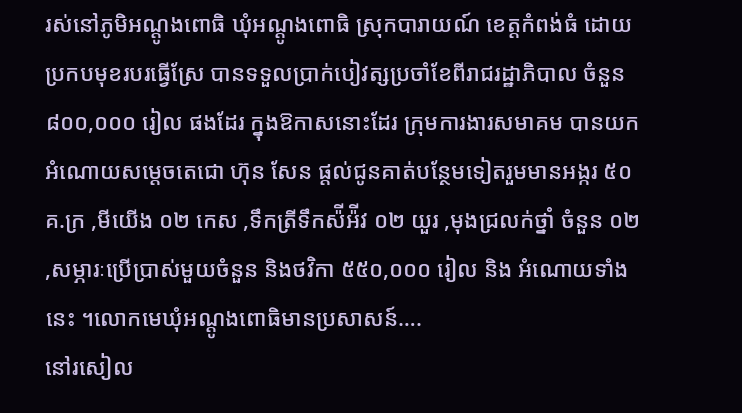រស់នៅភូមិអណ្តូងពោធិ ឃុំអណ្តូងពោធិ ស្រុកបារាយណ៍ ខេត្តកំពង់ធំ ដោយប្រកបមុខរបរធ្វើស្រែ បានទទួលប្រាក់បៀវត្សប្រចាំខែពីរាជរដ្ឋាភិបាល ចំនួន ៨០០,០០០ រៀល ផងដែរ ក្នុងឱកាសនោះដែរ ក្រុមការងារសមាគម បានយកអំណោយសម្តេចតេជោ ហ៊ុន សែន ផ្តល់ជូនគាត់បន្ថែមទៀតរួមមានអង្ករ ៥០ គ.ក្រ ,មីយើង ០២ កេស ,ទឹកត្រីទឹកស៉ីអ៉ីវ ០២ យួរ ,មុងជ្រលក់ថ្នាំ ចំនួន ០២ ,សម្ភារៈប្រើប្រាស់មួយចំនួន និងថវិកា ៥៥០,០០០ រៀល និង អំណោយទាំងនេះ ។លោកមេឃុំអណ្តូងពោធិមានប្រសាសន៍….
នៅរសៀល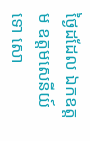ថ្ងៃដដែល ឯកឧត្តម ឧត្តមសេនីយ៍ទោ សោ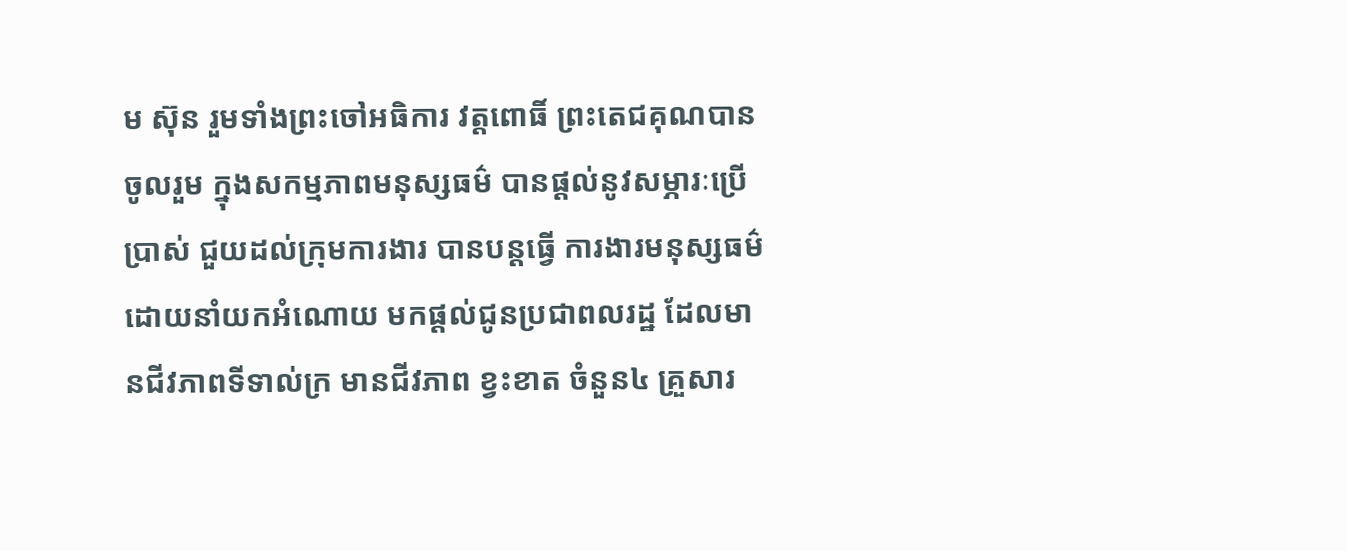ម ស៊ុន រួមទាំងព្រះចៅអធិការ វត្តពោធិ៍ ព្រះតេជគុណបានចូលរួម ក្នុងសកម្មភាពមនុស្សធម៌ បានផ្តល់នូវសម្ភារៈប្រើប្រាស់ ជួយដល់ក្រុមការងារ បានបន្តធ្វើ ការងារមនុស្សធម៌ ដោយនាំយកអំណោយ មកផ្តល់ជូនប្រជាពលរដ្ឋ ដែលមានជីវភាពទីទាល់ក្រ មានជីវភាព ខ្វះខាត ចំនួន៤ គ្រួសារ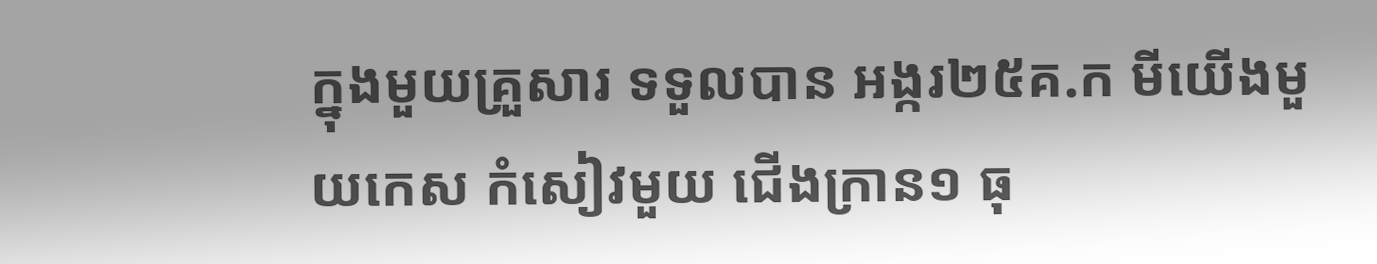ក្នុងមួយគ្រួសារ ទទួលបាន អង្ករ២៥គ.ក មីយើងមួយកេស កំសៀវមួយ ជើងក្រាន១ ធុ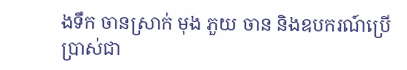ងទឹក ចានស្រាក់ មុង ភួយ ចាន និងឧបករណ៍ប្រើប្រាស់ជា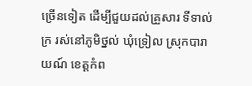ច្រើនទៀត ដើម្បីជួយដល់គ្រួសារ ទីទាល់ក្រ រស់នៅភូមិថ្នល់ ឃុំទ្រៀល ស្រុកបារាយណ៍ ខេត្តកំព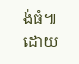ង់ធំ៕ ដោយ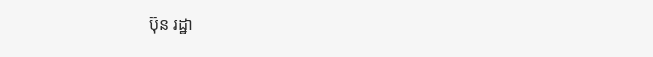ប៊ុន រដ្ឋា